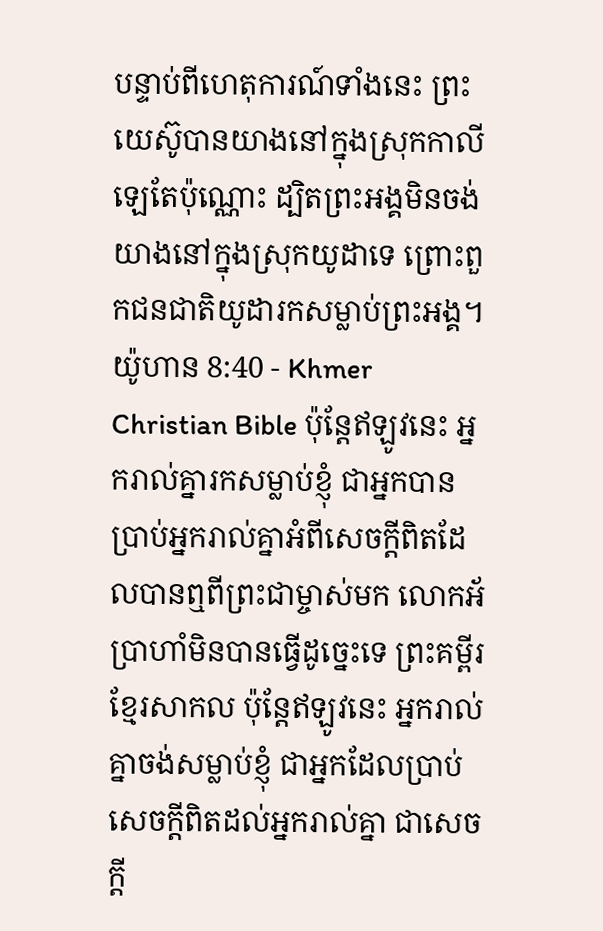បន្ទាប់ពីហេតុការណ៍ទាំងនេះ ព្រះយេស៊ូបានយាងនៅក្នុងស្រុកកាលីឡេតែប៉ុណ្ណោះ ដ្បិតព្រះអង្គមិនចង់យាងនៅក្នុងស្រុកយូដាទេ ព្រោះពួកជនជាតិយូដារកសម្លាប់ព្រះអង្គ។
យ៉ូហាន 8:40 - Khmer Christian Bible ប៉ុន្ដែឥឡូវនេះ អ្នករាល់គ្នារកសម្លាប់ខ្ញុំ ជាអ្នកបានប្រាប់អ្នករាល់គ្នាអំពីសេចក្ដីពិតដែលបានឮពីព្រះជាម្ចាស់មក លោកអ័ប្រាហាំមិនបានធ្វើដូច្នេះទេ ព្រះគម្ពីរខ្មែរសាកល ប៉ុន្តែឥឡូវនេះ អ្នករាល់គ្នាចង់សម្លាប់ខ្ញុំ ជាអ្នកដែលប្រាប់សេចក្ដីពិតដល់អ្នករាល់គ្នា ជាសេចក្ដី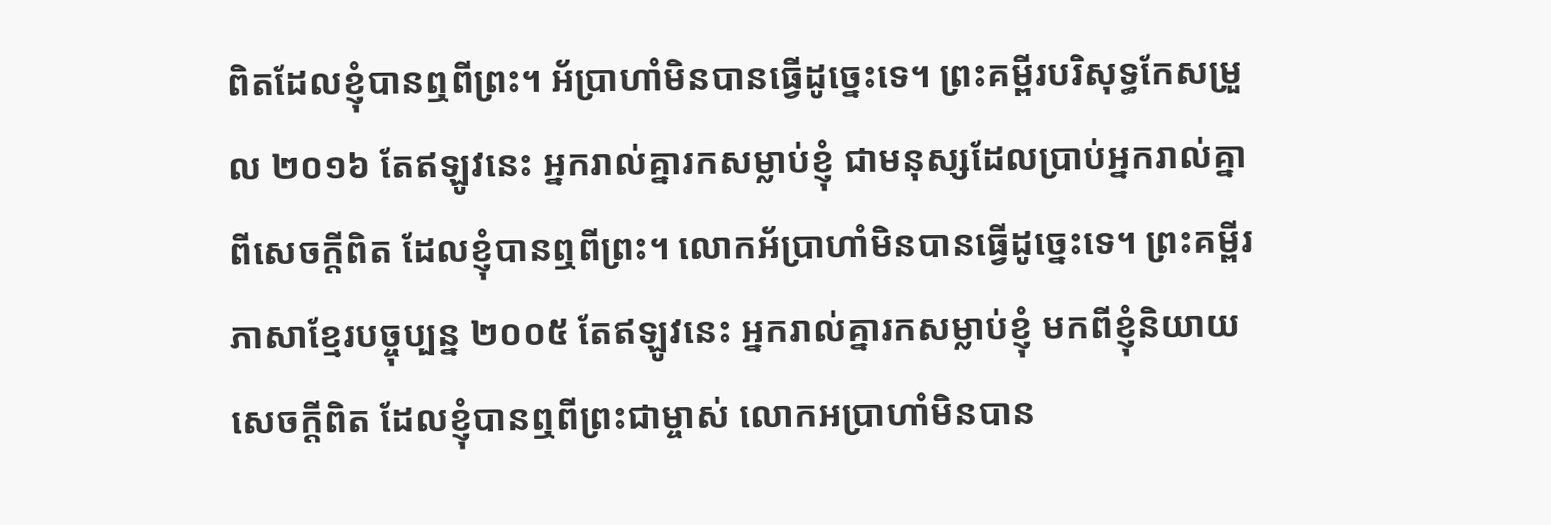ពិតដែលខ្ញុំបានឮពីព្រះ។ អ័ប្រាហាំមិនបានធ្វើដូច្នេះទេ។ ព្រះគម្ពីរបរិសុទ្ធកែសម្រួល ២០១៦ តែឥឡូវនេះ អ្នករាល់គ្នារកសម្លាប់ខ្ញុំ ជាមនុស្សដែលប្រាប់អ្នករាល់គ្នាពីសេចក្តីពិត ដែលខ្ញុំបានឮពីព្រះ។ លោកអ័ប្រាហាំមិនបានធ្វើដូច្នេះទេ។ ព្រះគម្ពីរភាសាខ្មែរបច្ចុប្បន្ន ២០០៥ តែឥឡូវនេះ អ្នករាល់គ្នារកសម្លាប់ខ្ញុំ មកពីខ្ញុំនិយាយសេចក្ដីពិត ដែលខ្ញុំបានឮពីព្រះជាម្ចាស់ លោកអប្រាហាំមិនបាន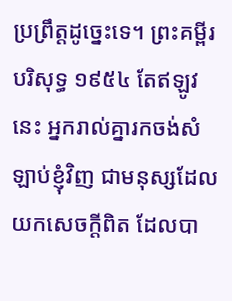ប្រព្រឹត្តដូច្នេះទេ។ ព្រះគម្ពីរបរិសុទ្ធ ១៩៥៤ តែឥឡូវនេះ អ្នករាល់គ្នារកចង់សំឡាប់ខ្ញុំវិញ ជាមនុស្សដែលយកសេចក្ដីពិត ដែលបា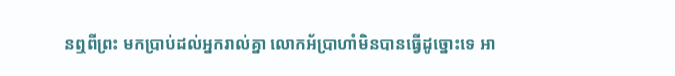នឮពីព្រះ មកប្រាប់ដល់អ្នករាល់គ្នា លោកអ័ប្រាហាំមិនបានធ្វើដូច្នោះទេ អា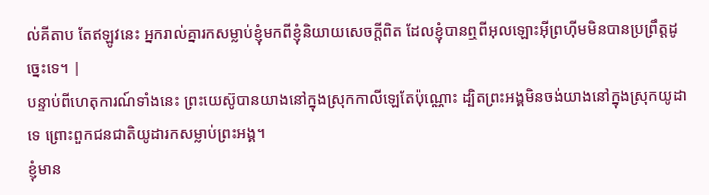ល់គីតាប តែឥឡូវនេះ អ្នករាល់គ្នារកសម្លាប់ខ្ញុំមកពីខ្ញុំនិយាយសេចក្ដីពិត ដែលខ្ញុំបានឮពីអុលឡោះអ៊ីព្រហ៊ីមមិនបានប្រព្រឹត្ដដូច្នេះទេ។ |
បន្ទាប់ពីហេតុការណ៍ទាំងនេះ ព្រះយេស៊ូបានយាងនៅក្នុងស្រុកកាលីឡេតែប៉ុណ្ណោះ ដ្បិតព្រះអង្គមិនចង់យាងនៅក្នុងស្រុកយូដាទេ ព្រោះពួកជនជាតិយូដារកសម្លាប់ព្រះអង្គ។
ខ្ញុំមាន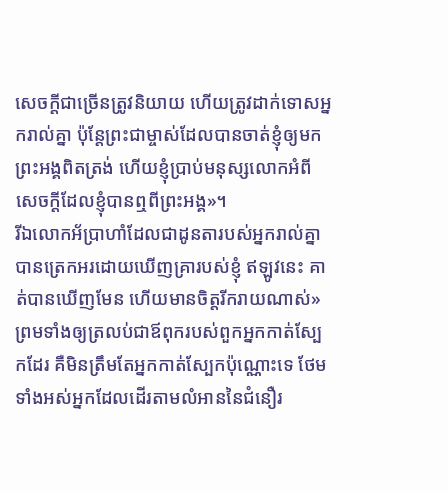សេចក្ដីជាច្រើនត្រូវនិយាយ ហើយត្រូវដាក់ទោសអ្នករាល់គ្នា ប៉ុន្ដែព្រះជាម្ចាស់ដែលបានចាត់ខ្ញុំឲ្យមក ព្រះអង្គពិតត្រង់ ហើយខ្ញុំប្រាប់មនុស្សលោកអំពីសេចក្ដីដែលខ្ញុំបានឮពីព្រះអង្គ»។
រីឯលោកអ័ប្រាហាំដែលជាដូនតារបស់អ្នករាល់គ្នាបានត្រេកអរដោយឃើញគ្រារបស់ខ្ញុំ ឥឡូវនេះ គាត់បានឃើញមែន ហើយមានចិត្ដរីករាយណាស់»
ព្រមទាំងឲ្យត្រលប់ជាឪពុករបស់ពួកអ្នកកាត់ស្បែកដែរ គឺមិនត្រឹមតែអ្នកកាត់ស្បែកប៉ុណ្ណោះទេ ថែមទាំងអស់អ្នកដែលដើរតាមលំអាននៃជំនឿរ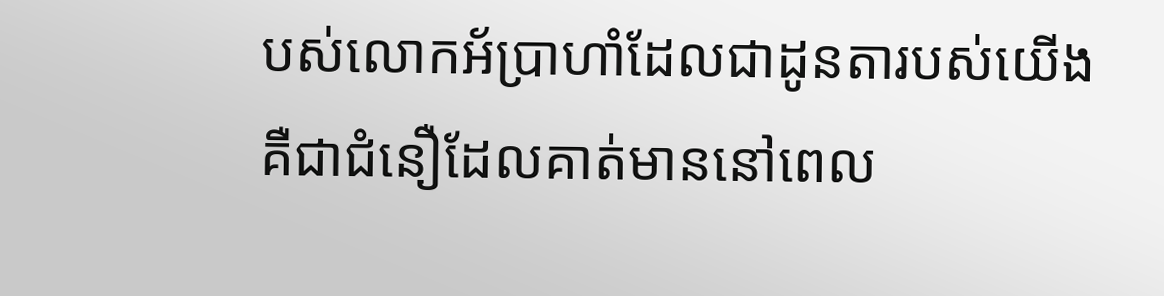បស់លោកអ័ប្រាហាំដែលជាដូនតារបស់យើង គឺជាជំនឿដែលគាត់មាននៅពេល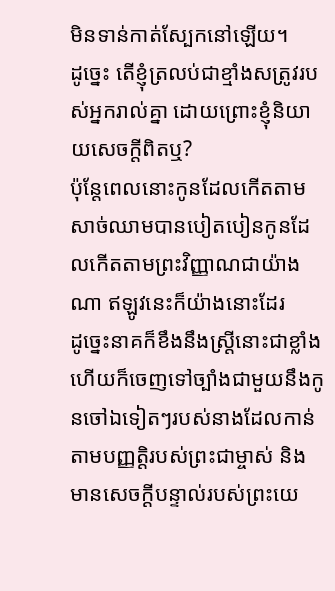មិនទាន់កាត់ស្បែកនៅឡើយ។
ដូច្នេះ តើខ្ញុំត្រលប់ជាខ្មាំងសត្រូវរបស់អ្នករាល់គ្នា ដោយព្រោះខ្ញុំនិយាយសេចក្ដីពិតឬ?
ប៉ុន្តែពេលនោះកូនដែលកើតតាមសាច់ឈាមបានបៀតបៀនកូនដែលកើតតាមព្រះវិញ្ញាណជាយ៉ាងណា ឥឡូវនេះក៏យ៉ាងនោះដែរ
ដូច្នេះនាគក៏ខឹងនឹងស្រ្ដីនោះជាខ្លាំង ហើយក៏ចេញទៅច្បាំងជាមួយនឹងកូនចៅឯទៀតៗរបស់នាងដែលកាន់តាមបញ្ញត្ដិរបស់ព្រះជាម្ចាស់ និងមានសេចក្ដីបន្ទាល់របស់ព្រះយេ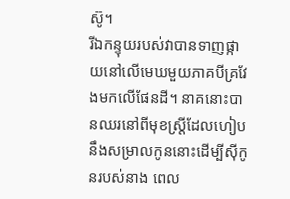ស៊ូ។
រីឯកន្ទុយរបស់វាបានទាញផ្កាយនៅលើមេឃមួយភាគបីគ្រវែងមកលើផែនដី។ នាគនោះបានឈរនៅពីមុខស្រ្ដីដែលហៀបនឹងសម្រាលកូននោះដើម្បីស៊ីកូនរបស់នាង ពេល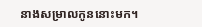នាងសម្រាលកូននោះមក។